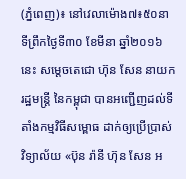(ភ្នំពេញ)៖ នៅវេលាម៉ោង៧៖៥០នាទីព្រឹកថ្ងៃទី៣០ ខែមីនា ឆ្នាំ២០១៦នេះ សម្តេចតេជោ ហ៊ុន សែន នាយករដ្ឋមន្រ្តី នៃកម្ពុជា បានអញ្ជើញដល់ទីតាំងកម្មវិធីសម្ពោធ ដាក់ឲ្យប្រើប្រាស់វិទ្យាល័យ «ប៊ុន រ៉ានី ហ៊ុន សែន អ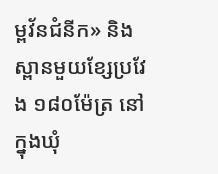ម្ពវ័នជំនីក» និងស្ពានមួយខ្សែប្រវែង ១៨០ម៉ែត្រ នៅក្នុងឃុំ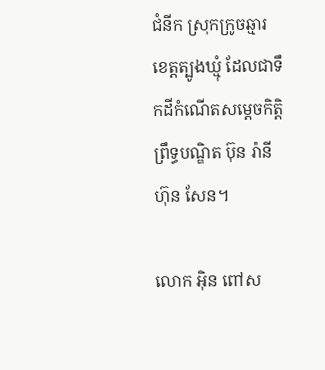ជំនីក ស្រុកក្រូចឆ្មារ ខេត្តត្បូងឃ្មុំ ដែលជាទឹកដីកំណើតសម្តេចកិត្តិព្រឹទ្ធបណ្ឌិត ប៊ុន រ៉ានី ហ៊ុន សែន។

លោក អ៊ិន ពៅស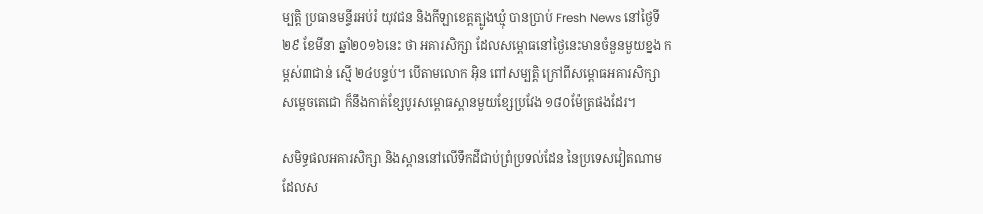ម្បត្តិ ប្រធានមន្ទីរអប់រំ យុវជន និងកីឡាខេត្តត្បូងឃ្មុំ បានប្រាប់ Fresh News នៅថ្ងៃទី២៩ ខែមីនា ឆ្នាំ២០១៦នេះ ថា អគារសិក្សា ដែលសម្ពោធនៅថ្ងៃនេះមានចំនួនមួយខ្នង កម្ពស់៣ជាន់ ស្មើ ២៤បន្ទប់។ បើតាមលោក អ៊ិន ពៅសម្បត្តិ ក្រៅពីសម្ពោធអគារសិក្សា សម្តេចតេជោ ក៏នឹងកាត់ខ្សែបូរសម្ពោធស្ពានមួយខ្សែប្រវែង ១៨០ម៉ែត្រផងដែរ។

សមិទ្ធផលអគារសិក្សា និងស្ពាននៅលើទឹកដីជាប់ព្រំប្រទល់ដែន នៃប្រទេសវៀតណាម ដែលស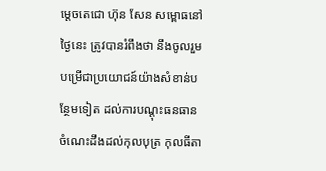ម្តេចតេជោ ហ៊ុន សែន សម្ពោធនៅថ្ងៃនេះ ត្រូវបានរំពឹងថា នឹងចូលរួមបម្រើជាប្រយោជន៍យ៉ាងសំខាន់បន្ថែមទៀត ដល់ការបណ្តុះធនធានចំណេះដឹងដល់កុលបុត្រ កុលធីតា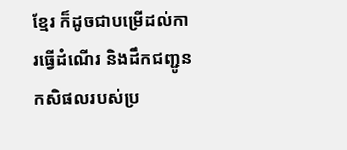ខ្មែរ ក៏ដូចជាបម្រើដល់ការធ្វើដំណើរ និងដឹកជញ្ជូនកសិផលរបស់ប្រ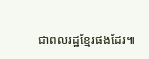ជាពលរដ្ឋខ្មែរផងដែរ៕